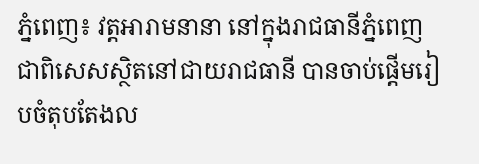ភ្នំពេញ៖ វត្តអារាមនានា នៅក្នុងរាជធានីភ្នំពេញ ជាពិសេសស្ថិតនៅជាយរាជធានី បានចាប់ផ្តើមរៀបចំតុបតែងល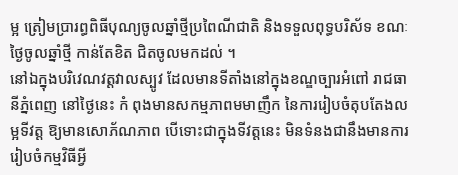ម្អ ត្រៀមប្រារព្ធពិធីបុណ្យចូលឆ្នាំថ្មីប្រពៃណីជាតិ និងទទួលពុទ្ធបរិស័ទ ខណៈថ្ងៃចូលឆ្នាំថ្មី កាន់តែខិត ជិតចូលមកដល់ ។
នៅឯក្នុងបរិវេណវត្តវាលស្បូវ ដែលមានទីតាំងនៅក្នុងខណ្ឌច្បារអំពៅ រាជធានីភ្នំពេញ នៅថ្ងៃនេះ កំ ពុងមានសកម្មភាពមមាញឹក នៃការរៀបចំតុបតែងលម្អទីវត្ត ឱ្យមានសោភ័ណភាព បើទោះជាក្នុងទីវត្តនេះ មិនទំនងជានឹងមានការរៀបចំកម្មវិធីអ្វី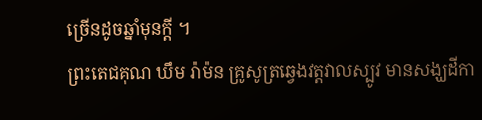ច្រើនដូចឆ្នាំមុនក្ដី ។
ព្រះតេជគុណ ឃឹម រ៉ាម៉ន គ្រូសូត្រឆ្វេងវត្តវាលស្បូវ មានសង្ឃដីកា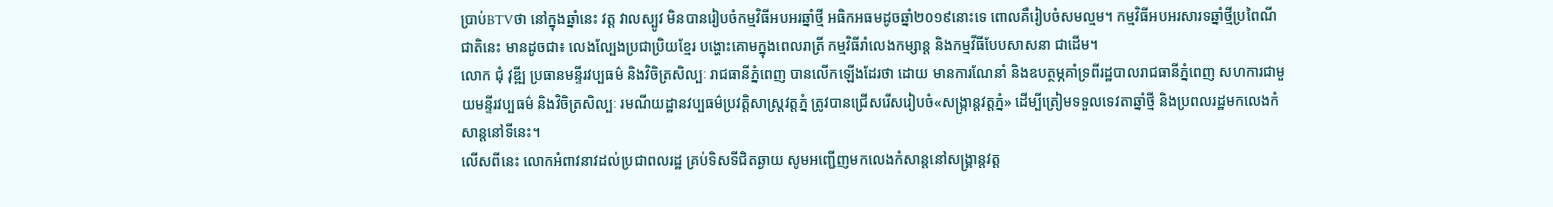ប្រាប់BTVថា នៅក្នុងឆ្នាំនេះ វត្ត វាលស្បូវ មិនបានរៀបចំកម្មវិធីអបអរឆ្នាំថ្មី អធិកអធមដូចឆ្នាំ២០១៩នោះទេ ពោលគឺរៀបចំសមល្មម។ កម្មវិធីអបអរសារទឆ្នាំថ្មីប្រពៃណីជាតិនេះ មានដូចជា៖ លេងល្បែងប្រជាប្រិយខ្មែរ បង្ហោះគោមក្នុងពេលរាត្រី កម្មវិធីរាំលេងកម្សាន្ត និងកម្មវីធីបែបសាសនា ជាដើម។
លោក ជុំ វុឌី្ឍ ប្រធានមនី្ទរវប្បធម៌ និងវិចិត្រសិល្បៈ រាជធានីភ្នំពេញ បានលើកឡើងដែរថា ដោយ មានការណែនាំ និងឧបត្ថម្ភគាំទ្រពីរដ្ឋបាលរាជធានីភ្នំពេញ សហការជាមួយមន្ទីរវប្បធម៌ និងវិចិត្រសិល្បៈ រមណីយដ្ឋានវប្បធម៌ប្រវតិ្តសាស្រ្តវត្តភ្នំ ត្រូវបានជ្រើសរើសរៀបចំ«សង្រ្កាន្តវត្តភ្នំ» ដើម្បីត្រៀមទទួលទេវតាឆ្នាំថ្មី និងប្រពលរដ្ឋមកលេងកំសាន្តនៅទីនេះ។
លើសពីនេះ លោកអំពាវនាវដល់ប្រជាពលរដ្ឋ គ្រប់ទិសទីជិតឆ្ងាយ សូមអញ្ជើញមកលេងកំសាន្តនៅសង្រ្គាន្តវត្ត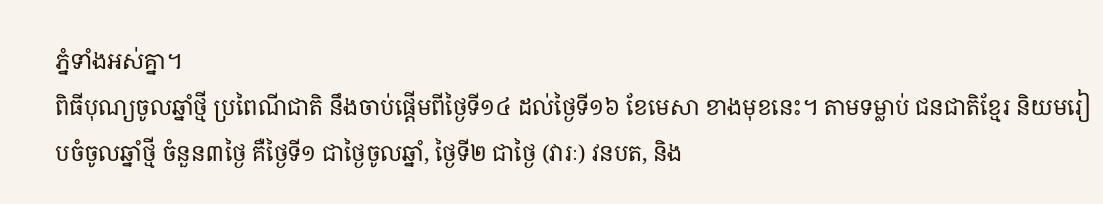ភ្នំទាំងអស់គ្នា។
ពិធីបុណ្យចូលឆ្នាំថ្មី ប្រពៃណីជាតិ នឹងចាប់ផ្តើមពីថ្ងៃទី១៤ ដល់ថ្ងៃទី១៦ ខែមេសា ខាងមុខនេះ។ តាមទម្លាប់ ជនជាតិខ្មែរ និយមរៀបចំចូលឆ្នាំថ្មី ចំនួន៣ថ្ងៃ គឺថ្ងៃទី១ ជាថ្ងៃចូលឆ្នាំ, ថ្ងៃទី២ ជាថ្ងៃ (វារៈ) វនបត, និង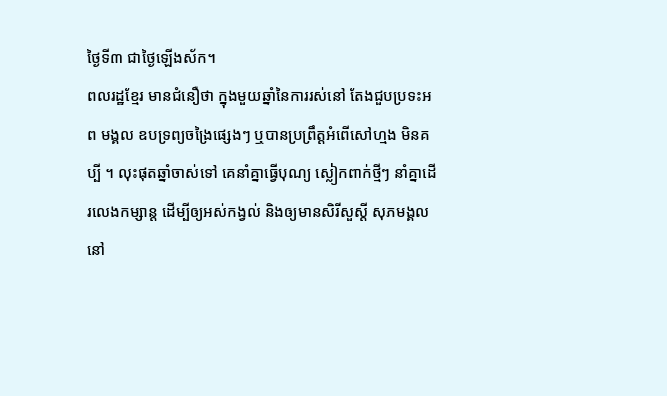ថ្ងៃទី៣ ជាថ្ងៃឡើងស័ក។
ពលរដ្ឋខ្មែរ មានជំនឿថា ក្នុងមួយឆ្នាំនៃការរស់នៅ តែងជួបប្រទះអព មង្គល ឧបទ្រព្យចង្រៃផ្សេងៗ ឬបានប្រព្រឹត្ដអំពើសៅហ្មង មិនគប្បី ។ លុះផុតឆ្នាំចាស់ទៅ គេនាំគ្នាធ្វើបុណ្យ ស្លៀកពាក់ថ្មីៗ នាំគ្នាដើរលេងកម្សាន្ដ ដើម្បីឲ្យអស់កង្វល់ និងឲ្យមានសិរីសួស្ដី សុភមង្គលនៅ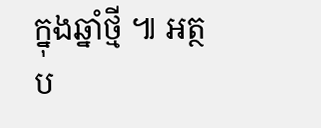ក្នុងឆ្នាំថ្មី ៕ អត្ថប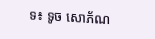ទ៖ ទូច សោភ័ណ